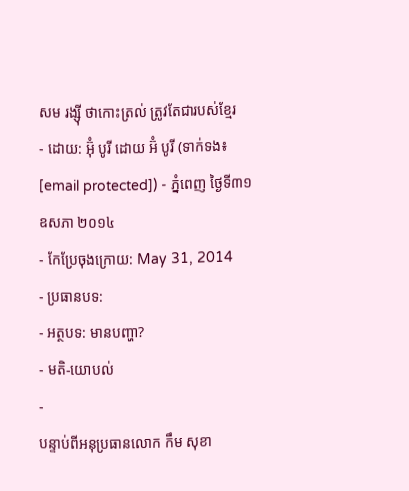សម រង្ស៊ី ថាកោះត្រល់ ត្រូវតែជារបស់ខ្មែរ
- ដោយ: អ៊ុំ បូរី ដោយ អ៊ំ បូរី (ទាក់ទង៖ [email protected]) - ភ្នំពេញ ថ្ងៃទី៣១ ឧសភា ២០១៤
- កែប្រែចុងក្រោយ: May 31, 2014
- ប្រធានបទ:
- អត្ថបទ: មានបញ្ហា?
- មតិ-យោបល់
-
បន្ទាប់ពីអនុប្រធានលោក កឹម សុខា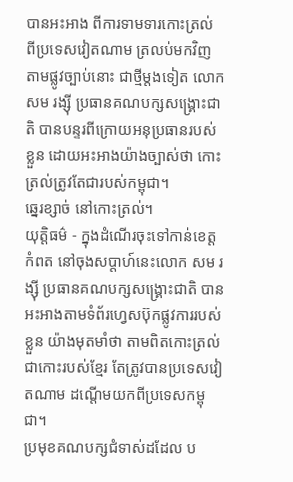បានអះអាង ពីការទាមទារកោះត្រល់ ពីប្រទេសវៀតណាម ត្រលប់មកវិញ តាមផ្លូវច្បាប់នោះ ជាថ្មីម្តងទៀត លោក សម រង្ស៊ី ប្រធានគណបក្សសង្រ្គោះជាតិ បានបន្ទរពីក្រោយអនុប្រធានរបស់ខ្លួន ដោយអះអាងយ៉ាងច្បាស់ថា កោះត្រល់ត្រូវតែជារបស់កម្ពុជា។
ឆ្នេរខ្សាច់ នៅកោះត្រល់។
យុត្តិធម៌ - ក្នុងដំណើរចុះទៅកាន់ខេត្តកំពត នៅចុងសប្តាហ៍នេះលោក សម រង្ស៊ី ប្រធានគណបក្សសង្រ្គោះជាតិ បានអះអាងតាមទំព័រហ្វេសប៊ុកផ្លូវការរបស់ខ្លួន យ៉ាងមុតមាំថា តាមពិតកោះត្រល់ជាកោះរបស់ខ្មែរ តែត្រូវបានប្រទេសវៀតណាម ដណ្តើមយកពីប្រទេសកម្ពុជា។
ប្រមុខគណបក្សជំទាស់ដដែល ប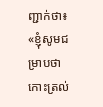ញ្ជាក់ថា៖ «ខ្ញុំសូមជម្រាបថា កោះត្រល់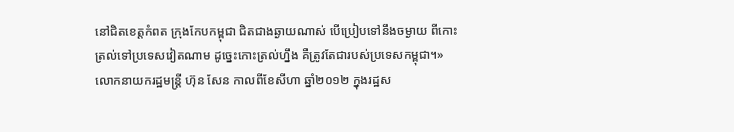នៅជិតខេត្តកំពត ក្រុងកែបកម្ពុជា ជិតជាងឆ្ងាយណាស់ បើប្រៀបទៅនឹងចម្ងាយ ពីកោះត្រល់ទៅប្រទេសវៀតណាម ដូច្នេះកោះត្រល់ហ្នឹង គឺត្រូវតែជារបស់ប្រទេសកម្ពុជា។»
លោកនាយករដ្ឋមន្រ្តី ហ៊ុន សែន កាលពីខែសីហា ឆ្នាំ២០១២ ក្នុងរដ្ឋស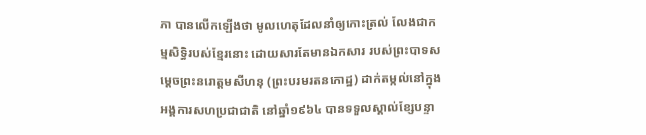ភា បានលើកឡើងថា មូលហេតុដែលនាំឲ្យកោះត្រល់ លែងជាកម្មសិទ្ធិរបស់ខ្មែរនោះ ដោយសារតែមានឯកសារ របស់ព្រះបាទសម្ដេចព្រះនរោត្ដមសីហនុ (ព្រះបរមរតនកោដ្ឋ) ដាក់តម្កល់នៅក្នុងអង្គការសហប្រជាជាតិ នៅឆ្នាំ១៩៦៤ បានទទួលស្គាល់ខ្សែបន្ទា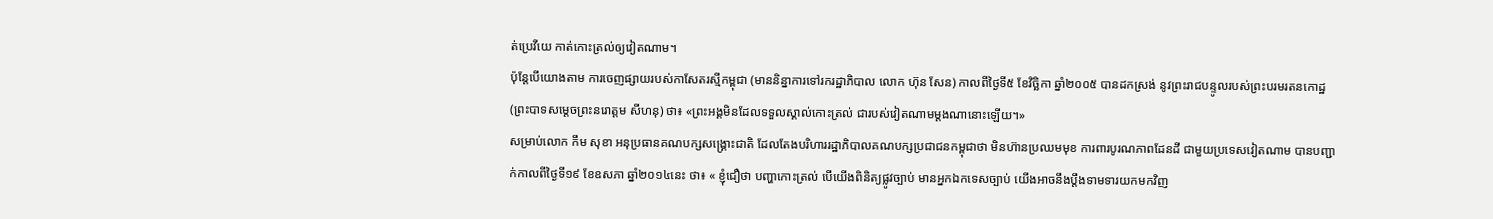ត់ប្រេវីយេ កាត់កោះត្រល់ឲ្យវៀតណាម។
ប៉ុន្តែបើយោងតាម ការចេញផ្សាយរបស់កាសែតរស្មីកម្ពុជា (មាននិន្នាការទៅរករដ្ឋាភិបាល លោក ហ៊ុន សែន) កាលពីថ្ងៃទី៥ ខែវិច្ឆិកា ឆ្នាំ២០០៥ បានដកស្រង់ នូវព្រះរាជបន្ទូលរបស់ព្រះបរមរតនកោដ្ឋ (ព្រះបាទសម្ដេចព្រះនរោត្តម សីហនុ) ថា៖ «ព្រះអង្គមិនដែលទទួលស្គាល់កោះត្រល់ ជារបស់វៀតណាមម្ដងណានោះឡើយ។»
សម្រាប់លោក កឹម សុខា អនុប្រធានគណបក្សសង្រ្គោះជាតិ ដែលតែងបរិហាររដ្ឋាភិបាលគណបក្សប្រជាជនកម្ពុជាថា មិនហ៊ានប្រឈមមុខ ការពារបូរណភាពដែនដី ជាមួយប្រទេសវៀតណាម បានបញ្ជាក់កាលពីថ្ងៃទី១៩ ខែឧសភា ឆ្នាំ២០១៤នេះ ថា៖ « ខ្ញុំជឿថា បញ្ហាកោះត្រល់ បើយើងពិនិត្យផ្លូវច្បាប់ មានអ្នកឯកទេសច្បាប់ យើងអាចនឹងប្ដឹងទាមទារយកមកវិញ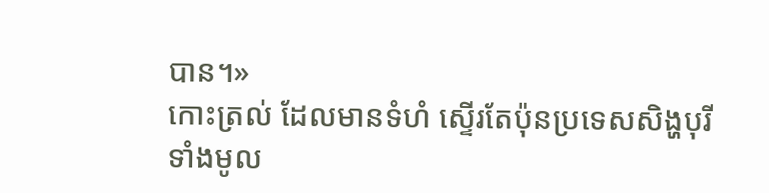បាន។»
កោះត្រល់ ដែលមានទំហំ ស្ទើរតែប៉ុនប្រទេសសិង្ហបុរីទាំងមូល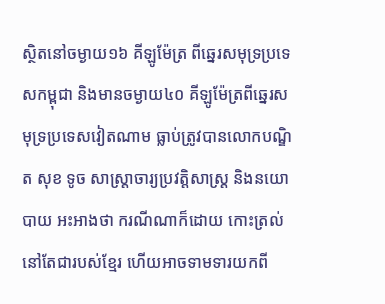ស្ថិតនៅចម្ងាយ១៦ គីឡូម៉ែត្រ ពីឆ្នេរសមុទ្រប្រទេសកម្ពុជា និងមានចម្ងាយ៤០ គីឡូម៉ែត្រពីឆ្នេរសមុទ្រប្រទេសវៀតណាម ធ្លាប់ត្រូវបានលោកបណ្ឌិត សុខ ទូច សាស្ត្រាចារ្យប្រវត្តិសាស្ត្រ និងនយោបាយ អះអាងថា ករណីណាក៏ដោយ កោះត្រល់នៅតែជារបស់ខ្មែរ ហើយអាចទាមទារយកពី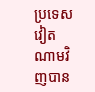ប្រទេសវៀតណាមវិញបាន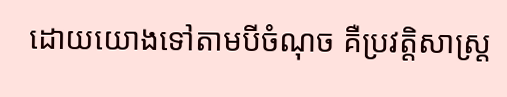ដោយយោងទៅតាមបីចំណុច គឺប្រវត្តិសាស្ត្រ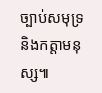ច្បាប់សមុទ្រ និងកត្តាមនុស្ស៕